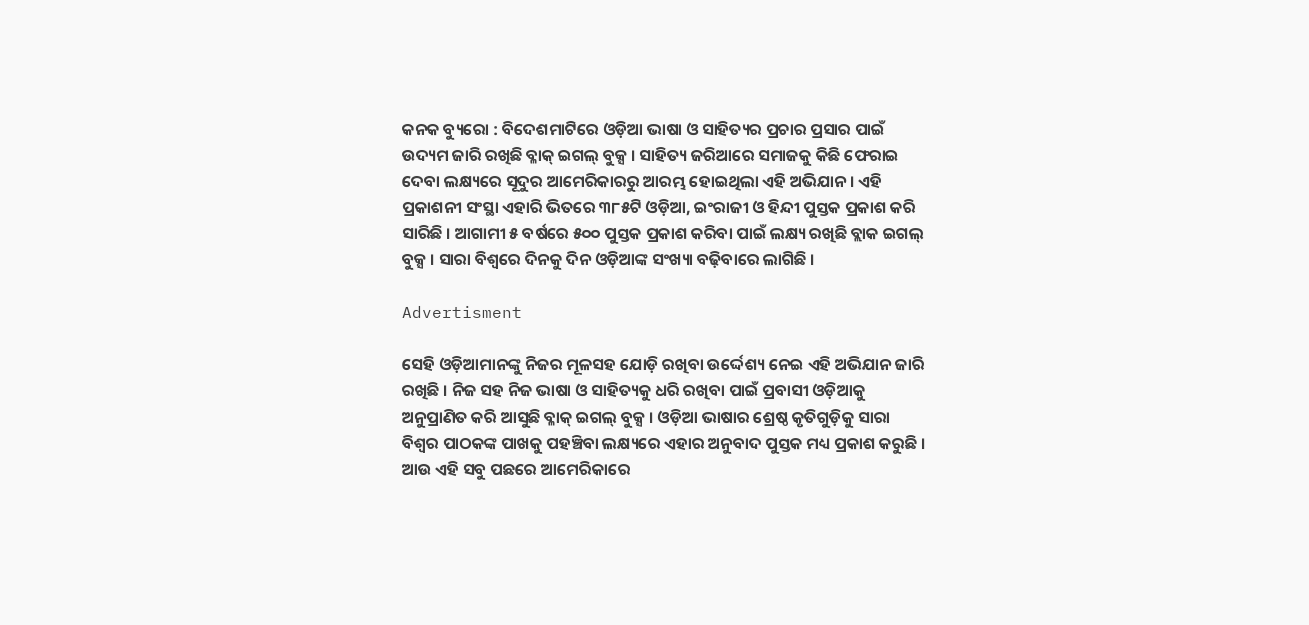କନକ ବ୍ୟୁରୋ : ବିଦେଶମାଟିରେ ଓଡ଼ିଆ ଭାଷା ଓ ସାହିତ୍ୟର ପ୍ରଚାର ପ୍ରସାର ପାଇଁ ଉଦ୍ୟମ ଜାରି ରଖିଛି ବ୍ଳାକ୍ ଇଗଲ୍ ବୁକ୍ସ । ସାହିତ୍ୟ ଜରିଆରେ ସମାଜକୁ କିଛି ଫେରାଇ ଦେବା ଲକ୍ଷ୍ୟରେ ସୂଦୁର ଆମେରିକାରରୁ ଆରମ୍ଭ ହୋଇଥିଲା ଏହି ଅଭିଯାନ । ଏହି ପ୍ରକାଶନୀ ସଂସ୍ଥା ଏହାରି ଭିତରେ ୩୮୫ଟି ଓଡ଼ିଆ, ଇଂରାଜୀ ଓ ହିନ୍ଦୀ ପୁସ୍ତକ ପ୍ରକାଶ କରି ସାରିଛି । ଆଗାମୀ ୫ ବର୍ଷରେ ୫୦୦ ପୁସ୍ତକ ପ୍ରକାଶ କରିବା ପାଇଁ ଲକ୍ଷ୍ୟ ରଖିଛି ବ୍ଲାକ ଇଗଲ୍ ବୁକ୍ସ । ସାରା ବିଶ୍ୱରେ ଦିନକୁ ଦିନ ଓଡ଼ିଆଙ୍କ ସଂଖ୍ୟା ବଢ଼ିବାରେ ଲାଗିଛି ।

Advertisment

ସେହି ଓଡ଼ିଆମାନଙ୍କୁ ନିଜର ମୂଳସହ ଯୋଡ଼ି ରଖିବା ଉର୍ଦ୍ଦେଶ୍ୟ ନେଇ ଏହି ଅଭିଯାନ ଜାରି ରଖିଛି । ନିଜ ସହ ନିଜ ଭାଷା ଓ ସାହିତ୍ୟକୁ ଧରି ରଖିବା ପାଇଁ ପ୍ରବାସୀ ଓଡ଼ିଆକୁ ଅନୁପ୍ରାଣିତ କରି ଆସୁଛି ବ୍ଳାକ୍ ଇଗଲ୍ ବୁକ୍ସ । ଓଡ଼ିଆ ଭାଷାର ଶ୍ରେଷ୍ଠ କୃତିଗୁଡ଼ିକୁ ସାରା ବିଶ୍ୱର ପାଠକଙ୍କ ପାଖକୁ ପହଞ୍ଚିବା ଲକ୍ଷ୍ୟରେ ଏହାର ଅନୁବାଦ ପୁସ୍ତକ ମଧ୍ୟ ପ୍ରକାଶ କରୁଛି । ଆଉ ଏହି ସବୁ ପଛରେ ଆମେରିକାରେ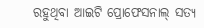ରହୁଥିବା ଆଇଟି ପ୍ରୋଫେସନାଲ୍ ସତ୍ୟ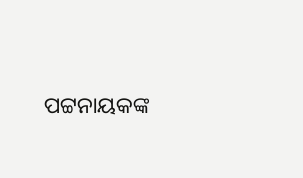ପଟ୍ଟନାୟକଙ୍କ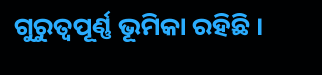ଗୁରୁତ୍ୱପୂର୍ଣ୍ଣ ଭୂମିକା ରହିଛି ।